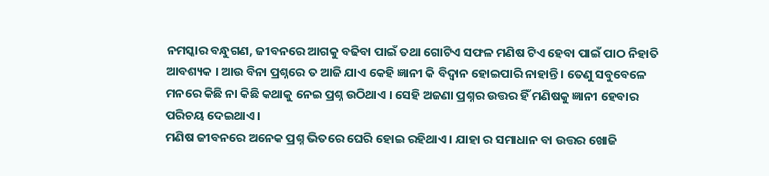ନମସ୍କାର ବନ୍ଧୁଗଣ, ଜୀବନରେ ଆଗକୁ ବଢିବା ପାଇଁ ତଥା ଗୋଟିଏ ସଫଳ ମଣିଷ ଟିଏ ହେବା ପାଇଁ ପାଠ ନିହାତି ଆବଶ୍ୟକ । ଆଉ ବିନା ପ୍ରଶ୍ନରେ ତ ଆଜି ଯାଏ କେହି ଜ୍ଞାନୀ କି ବିଦ୍ଵାନ ହୋଇପାରି ନାହାନ୍ତି । ତେଣୁ ସବୁବେଳେ ମନରେ କିଛି ନା କିଛି କଥାକୁ ନେଇ ପ୍ରଶ୍ନ ଉଠିଥାଏ । ସେହି ଅଜଣା ପ୍ରଶ୍ନର ଉତ୍ତର ହିଁ ମଣିଷକୁ ଜ୍ଞାନୀ ହେବାର ପରିଚୟ ଦେଇଥାଏ ।
ମଣିଷ ଜୀବନରେ ଅନେକ ପ୍ରଶ୍ନ ଭିତରେ ଘେରି ହୋଇ ରହିଥାଏ । ଯାହା ର ସମାଧାନ ବା ଉତ୍ତର ଖୋଜି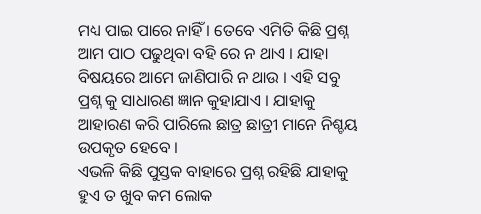ମଧ୍ୟ ପାଇ ପାରେ ନାହିଁ । ତେବେ ଏମିତି କିଛି ପ୍ରଶ୍ନ ଆମ ପାଠ ପଢୁଥିବା ବହି ରେ ନ ଥାଏ । ଯାହା ବିଷୟରେ ଆମେ ଜାଣିପାରି ନ ଥାଉ । ଏହି ସବୁ ପ୍ରଶ୍ନ କୁ ସାଧାରଣ ଜ୍ଞାନ କୁହାଯାଏ । ଯାହାକୁ ଆହାରଣ କରି ପାରିଲେ ଛାତ୍ର ଛାତ୍ରୀ ମାନେ ନିଶ୍ଚୟ ଉପକୃତ ହେବେ ।
ଏଭଳି କିଛି ପୁସ୍ତକ ବାହାରେ ପ୍ରଶ୍ନ ରହିଛି ଯାହାକୁ ହୁଏ ତ ଖୁବ କମ ଲୋକ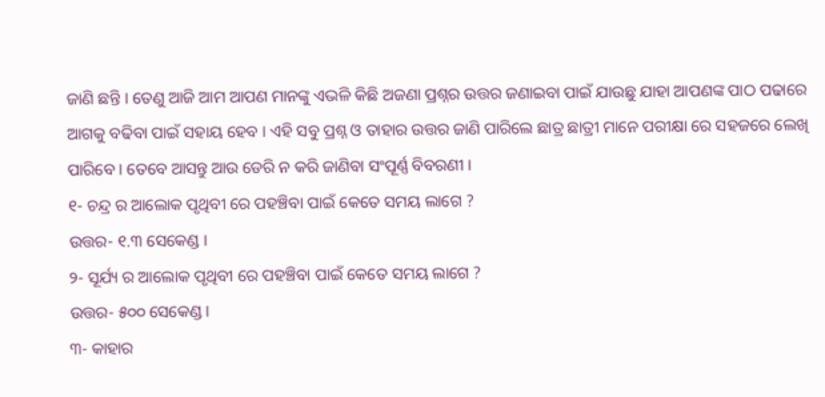ଜାଣି ଛନ୍ତି । ତେଣୁ ଆଜି ଆମ ଆପଣ ମାନଙ୍କୁ ଏଭଳି କିଛି ଅଜଣା ପ୍ରଶ୍ନର ଉତ୍ତର ଜଣାଇବା ପାଇଁ ଯାଉଛୁ ଯାହା ଆପଣଙ୍କ ପାଠ ପଢାରେ ଆଗକୁ ବଢିବା ପାଇଁ ସହାୟ ହେବ । ଏହି ସବୁ ପ୍ରଶ୍ନ ଓ ତାହାର ଉତ୍ତର ଜାଣି ପାରିଲେ ଛାତ୍ର ଛାତ୍ରୀ ମାନେ ପରୀକ୍ଷା ରେ ସହଜରେ ଲେଖି ପାରିବେ । ତେବେ ଆସନ୍ତୁ ଆଉ ଡେରି ନ କରି ଜାଣିବା ସଂପୂର୍ଣ୍ଣ ବିବରଣୀ ।
୧- ଚନ୍ଦ୍ର ର ଆଲୋକ ପୃଥିବୀ ରେ ପହଞ୍ଚିବା ପାଇଁ କେତେ ସମୟ ଲାଗେ ?
ଉତ୍ତର- ୧.୩ ସେକେଣ୍ଡ ।
୨- ସୂର୍ଯ୍ୟ ର ଆଲୋକ ପୃଥିବୀ ରେ ପହଞ୍ଚିବା ପାଇଁ କେତେ ସମୟ ଲାଗେ ?
ଉତ୍ତର- ୫୦୦ ସେକେଣ୍ଡ ।
୩- କାହାର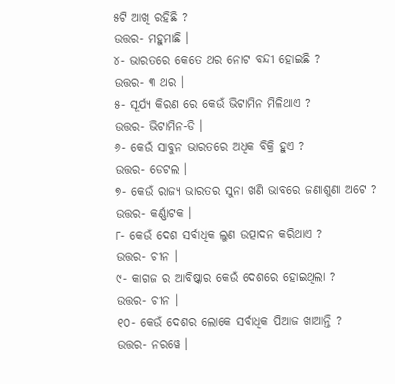୫ଟି ଆଖି ରହିଛି ?
ଉତ୍ତର- ମହୁମାଛି ।
୪- ଭାରତରେ କେତେ ଥର ନୋଟ ବନ୍ଦୀ ହୋଇଛି ?
ଉତ୍ତର- ୩ ଥର ।
୫- ସୂର୍ଯ୍ୟ କିରଣ ରେ କେଉଁ ଭିଟାମିନ ମିଳିଥାଏ ?
ଉତ୍ତର- ଭିଟାମିନ-ଡି ।
୬- କେଉଁ ସାବୁନ ଭାରତରେ ଅଧିକ ବିକ୍ରି ହୁଏ ?
ଉତ୍ତର- ଡେଟଲ ।
୭- କେଉଁ ରାଜ୍ୟ ଭାରତର ସୁନା ଖଣି ଭାବରେ ଜଣାଶୁଣା ଅଟେ ?
ଉତ୍ତର- କର୍ଣ୍ଣାଟକ ।
୮- କେଉଁ ଦେଶ ସର୍ବାଧିକ ଲୁଣ ଉତ୍ପାଦନ କରିଥାଏ ?
ଉତ୍ତର- ଚୀନ ।
୯- କାଗଜ ର ଆବିଷ୍କାର କେଉଁ ଦେଶରେ ହୋଇଥିଲା ?
ଉତ୍ତର- ଚୀନ ।
୧୦- କେଉଁ ଦେଶର ଲୋକେ ସର୍ବାଧିକ ପିଆଜ ଖାଆନ୍ତି ?
ଉତ୍ତର- ନରୱେ ।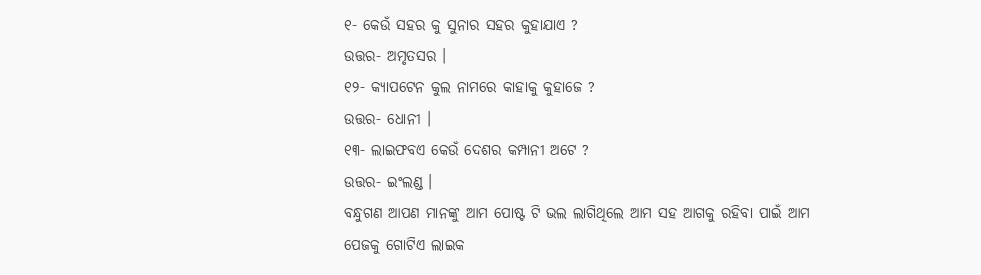୧- କେଉଁ ସହର କୁ ସୁନାର ସହର କୁହାଯାଏ ?
ଉତ୍ତର- ଅମୃତସର ।
୧୨- କ୍ଯାପଟେନ କୁଲ ନାମରେ କାହାକୁ କୁହାଜେ ?
ଉତ୍ତର- ଧୋନୀ ।
୧୩- ଲାଇଫବଏ କେଉଁ ଦେଶର କମ୍ପାନୀ ଅଟେ ?
ଉତ୍ତର- ଇଂଲଣ୍ଡ ।
ବନ୍ଧୁଗଣ ଆପଣ ମାନଙ୍କୁ ଆମ ପୋଷ୍ଟ ଟି ଭଲ ଲାଗିଥିଲେ ଆମ ସହ ଆଗକୁ ରହିବା ପାଇଁ ଆମ ପେଜକୁ ଗୋଟିଏ ଲାଇକ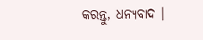କରନ୍ତୁ, ଧନ୍ୟବାଦ ।